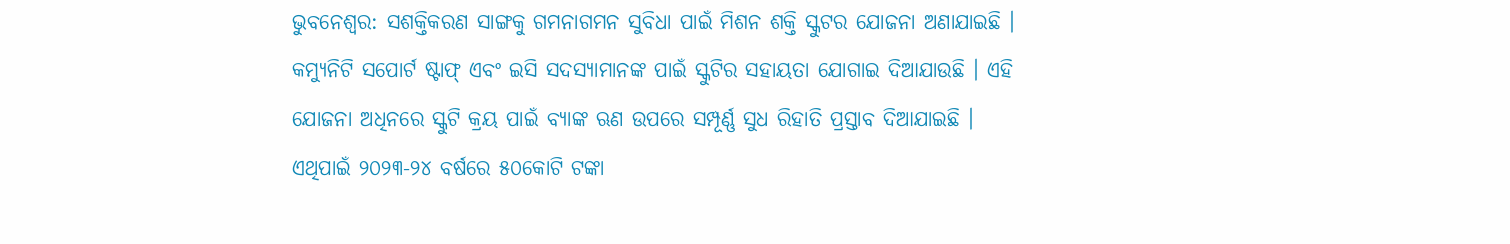ଭୁବନେଶ୍ୱର: ସଶକ୍ତିକରଣ ସାଙ୍ଗକୁ ଗମନାଗମନ ସୁବିଧା ପାଇଁ ମିଶନ ଶକ୍ତି ସ୍କୁଟର ଯୋଜନା ଅଣାଯାଇଛି । କମ୍ୟୁନିଟି ସପୋର୍ଟ ଷ୍ଟାଫ୍ ଏବଂ ଇସି ସଦସ୍ୟାମାନଙ୍କ ପାଇଁ ସ୍କୁଟିର ସହାୟତା ଯୋଗାଇ ଦିଆଯାଉଛି । ଏହି ଯୋଜନା ଅଧିନରେ ସ୍କୁଟି କ୍ରୟ ପାଇଁ ବ୍ୟାଙ୍କ ଋଣ ଉପରେ ସମ୍ପୂର୍ଣ୍ଣ ସୁଧ ରିହାତି ପ୍ରସ୍ତାବ ଦିଆଯାଇଛି । ଏଥିପାଇଁ ୨୦୨୩-୨୪ ବର୍ଷରେ ୫୦କୋଟି ଟଙ୍କା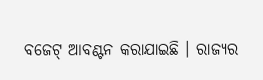ବଜେଟ୍ ଆବଣ୍ଟନ କରାଯାଇଛି । ରାଜ୍ୟର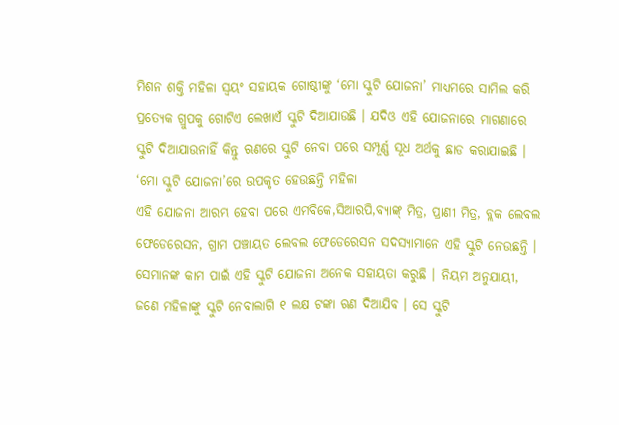ମିଶନ ଶକ୍ତି ମହିଳା ସ୍ୱୟଂ ସହାୟକ ଗୋଷ୍ଠୀଙ୍କୁ ‘ମୋ ସ୍କୁଟି ଯୋଜନା’ ମାଧ୍ୟମରେ ସାମିଲ କରି ପ୍ରତ୍ୟେକ ଗ୍ରୁପକୁ ଗୋଟିଏ ଲେଖାଏଁ ସ୍କୁଟି ଦିଆଯାଉଛି । ଯଦିଓ ଏହି ଯୋଜନାରେ ମାଗଣାରେ ସ୍କୁଟି ଦିଆଯାଉନାହିଁ କିନ୍ତୁ ଋଣରେ ସ୍କୁଟି ନେବା ପରେ ସମ୍ପୂର୍ଣ୍ଣ ସୂଧ ଅର୍ଥକୁ ଛାଡ କରାଯାଇଛି ।
‘ମୋ ସ୍କୁଟି ଯୋଜନା’ରେ ଉପକୃତ ହେଉଛନ୍ତି ମହିଳା
ଏହି ଯୋଜନା ଆରମ୍ଭ ହେବା ପରେ ଏମବିକେ,ସିଆରପି,ବ୍ୟାଙ୍କ୍ ମିତ୍ର, ପ୍ରାଣୀ ମିତ୍ର, ବ୍ଲକ ଲେବଲ ଫେଡେରେସନ, ଗ୍ରାମ ପଞ୍ଚାୟତ ଲେବଲ ଫେଡେରେସନ ସଦସ୍ୟାମାନେ ଏହି ସ୍କୁଟି ନେଉଛନ୍ତି । ସେମାନଙ୍କ କାମ ପାଇଁ ଏହି ସ୍କୁଟି ଯୋଜନା ଅନେକ ସହାୟତା କରୁଛି । ନିୟମ ଅନୁଯାୟୀ, ଜଣେ ମହିଳାଙ୍କୁ ସ୍କୁଟି ନେବାଲାଗି ୧ ଲକ୍ଷ ଟଙ୍କା ଋଣ ଦିଆଯିବ । ସେ ସ୍କୁଟି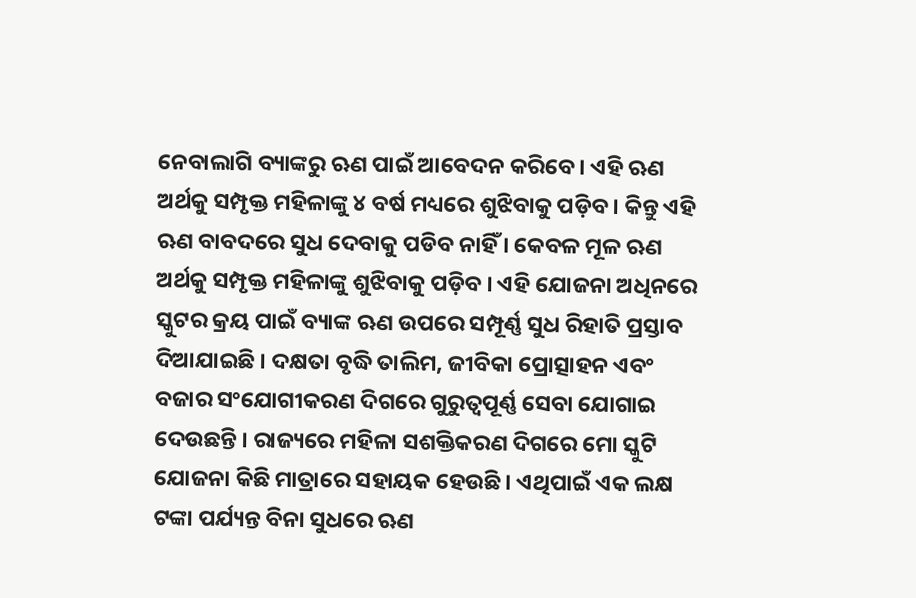ନେବାଲାଗି ବ୍ୟାଙ୍କରୁ ଋଣ ପାଇଁ ଆବେଦନ କରିବେ । ଏହି ଋଣ ଅର୍ଥକୁ ସମ୍ପୃକ୍ତ ମହିଳାଙ୍କୁ ୪ ବର୍ଷ ମଧ୍ୟରେ ଶୁଝିବାକୁ ପଡ଼ିବ । କିନ୍ତୁ ଏହି ଋଣ ବାବଦରେ ସୁଧ ଦେବାକୁ ପଡିବ ନାହିଁ । କେବଳ ମୂଳ ଋଣ ଅର୍ଥକୁ ସମ୍ପୃକ୍ତ ମହିଳାଙ୍କୁ ଶୁଝିବାକୁ ପଡ଼ିବ । ଏହି ଯୋଜନା ଅଧିନରେ ସ୍କୁଟର କ୍ରୟ ପାଇଁ ବ୍ୟାଙ୍କ ଋଣ ଉପରେ ସମ୍ପୂର୍ଣ୍ଣ ସୁଧ ରିହାତି ପ୍ରସ୍ତାବ ଦିଆଯାଇଛି । ଦକ୍ଷତା ବୃଦ୍ଧି ତାଲିମ, ଜୀବିକା ପ୍ରୋତ୍ସାହନ ଏବଂ ବଜାର ସଂଯୋଗୀକରଣ ଦିଗରେ ଗୁରୁତ୍ୱପୂର୍ଣ୍ଣ ସେବା ଯୋଗାଇ ଦେଉଛନ୍ତି । ରାଜ୍ୟରେ ମହିଳା ସଶକ୍ତିକରଣ ଦିଗରେ ମୋ ସ୍କୁଟି ଯୋଜନା କିଛି ମାତ୍ରାରେ ସହାୟକ ହେଉଛି । ଏଥିପାଇଁ ଏକ ଲକ୍ଷ ଟଙ୍କା ପର୍ଯ୍ୟନ୍ତ ବିନା ସୁଧରେ ଋଣ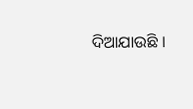ଦିଆଯାଉଛି ।